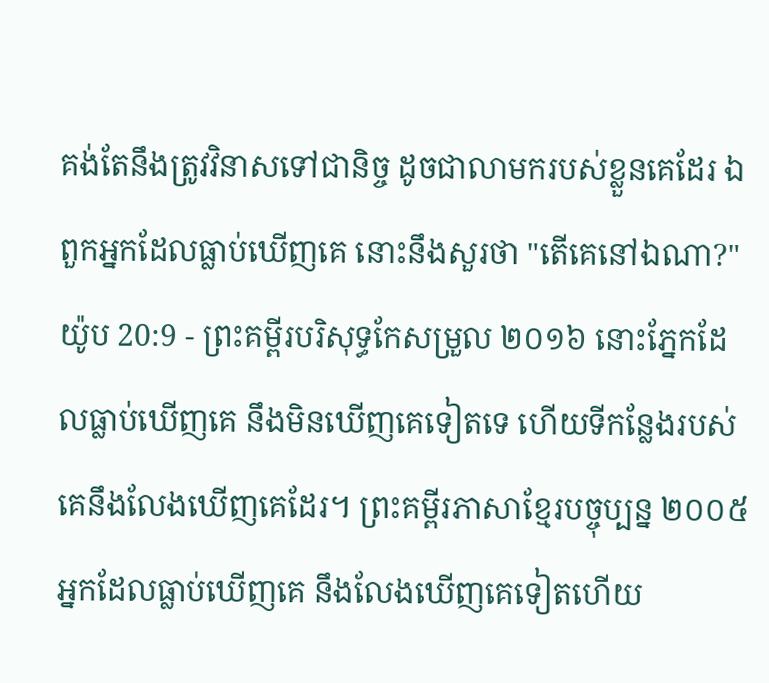គង់តែនឹងត្រូវវិនាសទៅជានិច្ច ដូចជាលាមករបស់ខ្លួនគេដែរ ឯពួកអ្នកដែលធ្លាប់ឃើញគេ នោះនឹងសួរថា "តើគេនៅឯណា?"
យ៉ូប 20:9 - ព្រះគម្ពីរបរិសុទ្ធកែសម្រួល ២០១៦ នោះភ្នែកដែលធ្លាប់ឃើញគេ នឹងមិនឃើញគេទៀតទេ ហើយទីកន្លែងរបស់គេនឹងលែងឃើញគេដែរ។ ព្រះគម្ពីរភាសាខ្មែរបច្ចុប្បន្ន ២០០៥ អ្នកដែលធ្លាប់ឃើញគេ នឹងលែងឃើញគេទៀតហើយ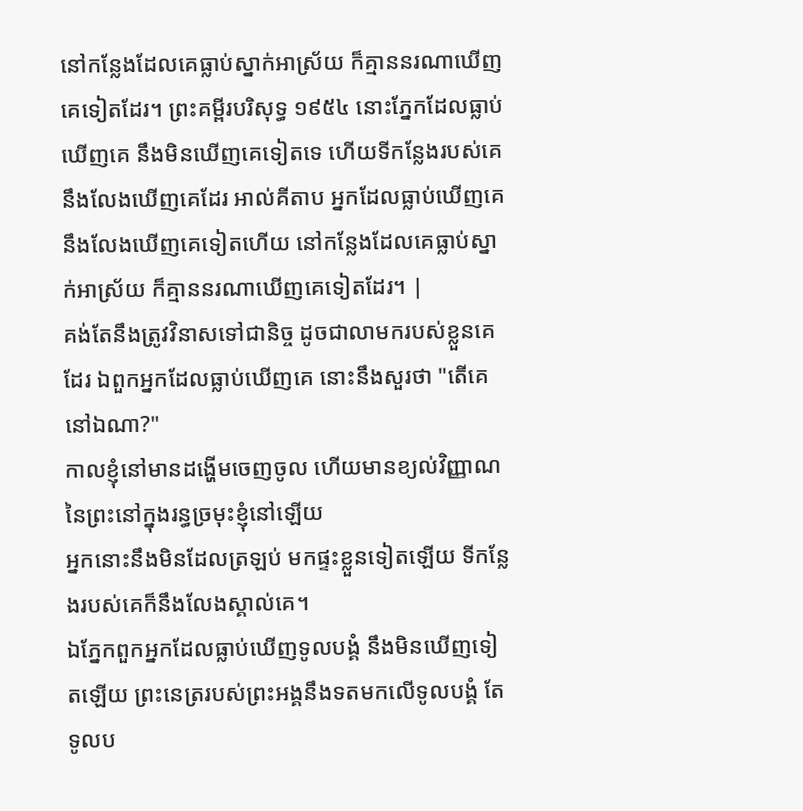នៅកន្លែងដែលគេធ្លាប់ស្នាក់អាស្រ័យ ក៏គ្មាននរណាឃើញគេទៀតដែរ។ ព្រះគម្ពីរបរិសុទ្ធ ១៩៥៤ នោះភ្នែកដែលធ្លាប់ឃើញគេ នឹងមិនឃើញគេទៀតទេ ហើយទីកន្លែងរបស់គេនឹងលែងឃើញគេដែរ អាល់គីតាប អ្នកដែលធ្លាប់ឃើញគេ នឹងលែងឃើញគេទៀតហើយ នៅកន្លែងដែលគេធ្លាប់ស្នាក់អាស្រ័យ ក៏គ្មាននរណាឃើញគេទៀតដែរ។ |
គង់តែនឹងត្រូវវិនាសទៅជានិច្ច ដូចជាលាមករបស់ខ្លួនគេដែរ ឯពួកអ្នកដែលធ្លាប់ឃើញគេ នោះនឹងសួរថា "តើគេនៅឯណា?"
កាលខ្ញុំនៅមានដង្ហើមចេញចូល ហើយមានខ្យល់វិញ្ញាណ នៃព្រះនៅក្នុងរន្ធច្រមុះខ្ញុំនៅឡើយ
អ្នកនោះនឹងមិនដែលត្រឡប់ មកផ្ទះខ្លួនទៀតឡើយ ទីកន្លែងរបស់គេក៏នឹងលែងស្គាល់គេ។
ឯភ្នែកពួកអ្នកដែលធ្លាប់ឃើញទូលបង្គំ នឹងមិនឃើញទៀតឡើយ ព្រះនេត្ររបស់ព្រះអង្គនឹងទតមកលើទូលបង្គំ តែទូលប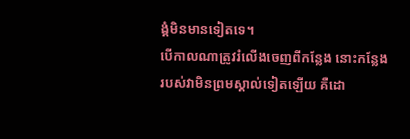ង្គំមិនមានទៀតទេ។
បើកាលណាត្រូវរំលើងចេញពីកន្លែង នោះកន្លែងរបស់វាមិនព្រមស្គាល់ទៀតឡើយ គឺដោ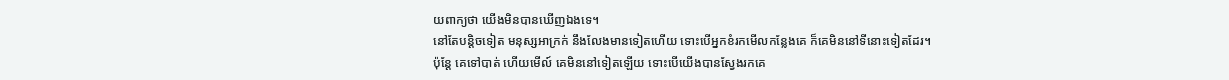យពាក្យថា យើងមិនបានឃើញឯងទេ។
នៅតែបន្តិចទៀត មនុស្សអាក្រក់ នឹងលែងមានទៀតហើយ ទោះបើអ្នកខំរកមើលកន្លែងគេ ក៏គេមិននៅទីនោះទៀតដែរ។
ប៉ុន្ដែ គេទៅបាត់ ហើយមើល៍ គេមិននៅទៀតឡើយ ទោះបើយើងបានស្វែងរកគេ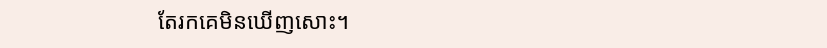តែរកគេមិនឃើញសោះ។